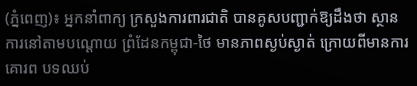(ភ្នំពេញ)៖ អ្នកនាំពាក្យ ក្រសួងការពារជាតិ បានគូសបញ្ជាក់ឱ្យដឹងថា ស្ថានការនៅតាមបណ្តោយ ព្រំដែនកម្ពុជា-ថៃ មានភាពស្ងប់ស្ងាត់ ក្រោយពីមានការគោរព បទឈប់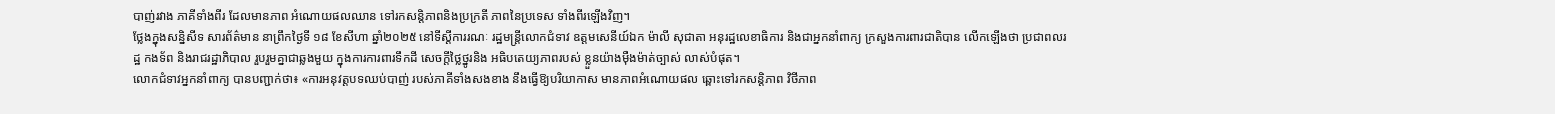បាញ់រវាង ភាគីទាំងពីរ ដែលមានភាព អំណោយផលឈាន ទៅរកសន្តិភាពនិងប្រក្រតី ភាពនៃប្រទេស ទាំងពីរឡើងវិញ។
ថ្លែងក្នុងសន្និសីទ សារព័ត៌មាន នាព្រឹកថ្ងៃទី ១៨ ខែសីហា ឆ្នាំ២០២៥ នៅទីស្ដីការរណៈ រដ្ឋមន្ត្រីលោកជំទាវ ឧត្តមសេនីយ៍ឯក ម៉ាលី សុជាតា អនុរដ្ឋលេខាធិការ និងជាអ្នកនាំពាក្យ ក្រសួងការពារជាតិបាន លើកឡើងថា ប្រជាពលរដ្ឋ កងទ័ព និងរាជរដ្ឋាភិបាល រួបរួមគ្នាជាឆ្លងមួយ ក្នុងការការពារទឹកដី សេចក្តីថ្លៃថ្នូរនិង អធិបតេយ្យភាពរបស់ ខ្លួនយ៉ាងម៉ឺងម៉ាត់ច្បាស់ លាស់បំផុត។
លោកជំទាវអ្នកនាំពាក្យ បានបញ្ជាក់ថា៖ «ការអនុវត្តបទឈប់បាញ់ របស់ភាគីទាំងសងខាង នឹងធ្វើឱ្យបរិយាកាស មានភាពអំណោយផល ឆ្ពោះទៅរកសន្តិភាព វិថីភាព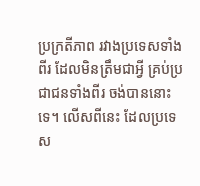ប្រក្រតីភាព រវាងប្រទេសទាំងពីរ ដែលមិនត្រឹមជាអ្វី គ្រប់ប្រជាជនទាំងពីរ ចង់បាននោះទេ។ លើសពីនេះ ដែលប្រទេស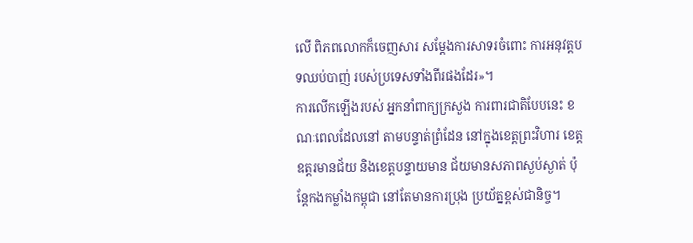លើ ពិភពលោកក៏ចេញសារ សម្ដែងការសាទរចំពោះ ការអនុវត្តបទឈប់បាញ់ របស់ប្រទេសទាំងពីរផងដែរ»។
ការលើកឡើងរបស់ អ្នកនាំពាក្យក្រសួង ការពារជាតិបែបនេះ ខណៈពេលដែលនៅ តាមបន្ទាត់ព្រំដែន នៅក្នុងខេត្តព្រះវិហារ ខេត្តឧត្តរមានជ័យ និងខេត្តបន្ទាយមាន ជ័យមានសភាពស្ងប់ស្ងាត់ ប៉ុន្តែកងកម្លាំងកម្ពុជា នៅតែមានការប្រុង ប្រយ័ត្នខ្ពស់ជានិច្ច។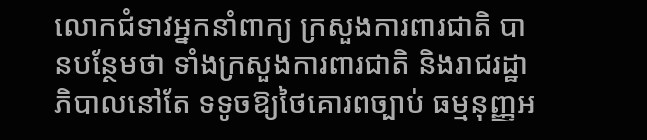លោកជំទាវអ្នកនាំពាក្យ ក្រសួងការពារជាតិ បានបន្ថែមថា ទាំងក្រសួងការពារជាតិ និងរាជរដ្ឋាភិបាលនៅតែ ទទូចឱ្យថៃគោរពច្បាប់ ធម្មនុញ្ញអ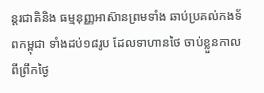ន្តរជាតិនិង ធម្មនុញ្ញអាស៊ានព្រមទាំង ឆាប់ប្រគល់កងទ័ពកម្ពុជា ទាំងដប់១៨រូប ដែលទាហានថៃ ចាប់ខ្លួនកាលពីព្រឹកថ្ងៃ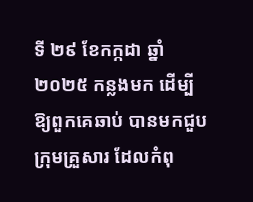ទី ២៩ ខែកក្កដា ឆ្នាំ ២០២៥ កន្លងមក ដើម្បីឱ្យពួកគេឆាប់ បានមកជួបក្រុមគ្រួសារ ដែលកំពុ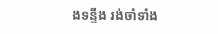ងទន្ទឹង រង់ចាំទាំង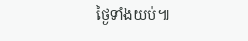ថ្ងៃទាំងយប់៕